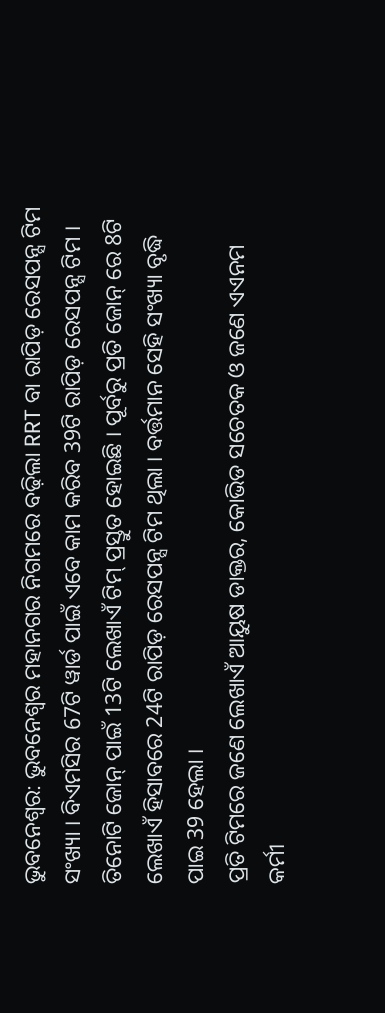ଭୁବନେଶ୍ବର: ଭୁବନେଶ୍ବର ମହାନଗର ନିଗମରେ ବଢ଼ିଲା RRT ବା ରାପିଡ଼ ରେସପନ୍ସ ଟିମ ସଂଖ୍ୟା । ବିଏମସିର 67ଟି ୱାର୍ଡ ପାଇଁ ଏବେ କାମ କରିବ 39ଟି ରାପିଡ଼ ରେସପନ୍ସ ଟିମ । ତିନୋଟି ଜୋନ୍ ପାଇଁ 13ଟି ଲେଖାଏଁ ଟିମ୍ ପ୍ରସ୍ତୁତ ହୋଇଛି । ପୂର୍ବରୁ ପ୍ରତି ଜୋନ୍ ରେ 8ଟି ଲେଖାଏଁ ହିସାବରେ 24ଟି ରାପିଡ଼ ରେସପନ୍ସ ଟିମ ଥିଲା । ବର୍ତ୍ତମାନ ସେହି ସଂଖ୍ୟା ବୃଦ୍ଧି ପାଇ 39 ହେଲା ।
ପ୍ରତି ଟିମରେ ଜଣେ ଲେଖାଏଁ ଆୟୁଷ ଡାକ୍ତର, କୋଭିଡ ସଚେତକ ଓ ଜଣେ ଏଏନମ କର୍ମୀ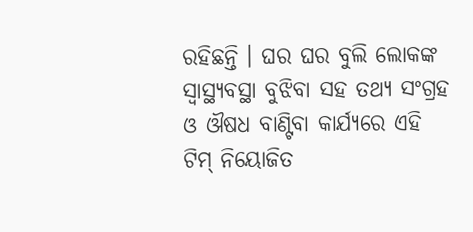ରହିଛନ୍ତି । ଘର ଘର ବୁଲି ଲୋକଙ୍କ ସ୍ବାସ୍ଥ୍ୟବସ୍ଥା ବୁଝିବା ସହ ତଥ୍ୟ ସଂଗ୍ରହ ଓ ଔଷଧ ବାଣ୍ଟିବା କାର୍ଯ୍ୟରେ ଏହି ଟିମ୍ ନିୟୋଜିତ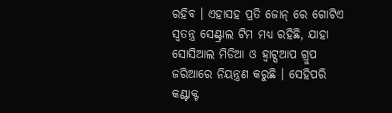ରହିବ । ଏହାସହ ପ୍ରତି ଜୋନ୍ ରେ ଗୋଟିଏ ସ୍ବତନ୍ତ୍ର ସେଣ୍ଟ୍ରାଲ ଟିମ ମଧ୍ୟ ରହିଛି, ଯାହା ସୋସିଆଲ ମିଡିଆ ଓ ହ୍ବାଟ୍ସଆପ ଗ୍ରୁପ ଜରିଆରେ ନିୟନ୍ତ୍ରଣ କରୁଛି । ସେହିପରି କଣ୍ଟାକ୍ଟ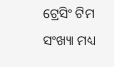ଟ୍ରେସିଂ ଟିମ ସଂଖ୍ୟା ମଧ୍ୟ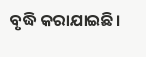ବୃଦ୍ଧି କରାଯାଇଛି।